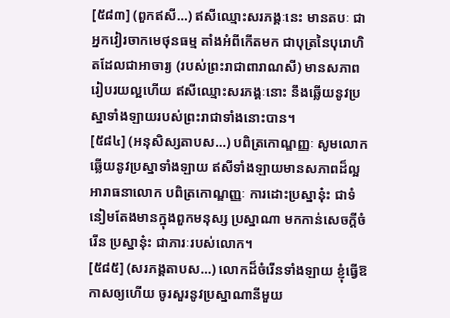[៥៨៣] (ពួកឥសី…) ឥសីឈ្មោះសរភង្គៈនេះ មានតបៈ ជាអ្នកវៀរចាកមេថុនធម្ម តាំងអំពីកើតមក ជាបុត្រនៃបុរោហិតដែលជាអាចារ្យ (របស់ព្រះរាជាពារាណសី) មានសភាពរៀបរយល្អហើយ ឥសីឈ្មោះសរភង្គៈនោះ នឹងឆ្លើយនូវប្រស្នាទាំងឡាយរបស់ព្រះរាជាទាំងនោះបាន។
[៥៨៤] (អនុសិស្សតាបស…) បពិត្រកោណ្ឌញ្ញៈ សូមលោកឆ្លើយនូវប្រស្នាទាំងឡាយ ឥសីទាំងឡាយមានសភាពដ៏ល្អ អារាធនាលោក បពិត្រកោណ្ឌញ្ញៈ ការដោះប្រស្នានុ៎ះ ជាទំនៀមតែងមានក្នុងពួកមនុស្ស ប្រស្នាណា មកកាន់សេចក្តីចំរើន ប្រស្នានុ៎ះ ជាភារៈរបស់លោក។
[៥៨៥] (សរភង្គតាបស…) លោកដ៏ចំរើនទាំងឡាយ ខ្ញុំធ្វើឱកាសឲ្យហើយ ចូរសួរនូវប្រស្នាណានីមួយ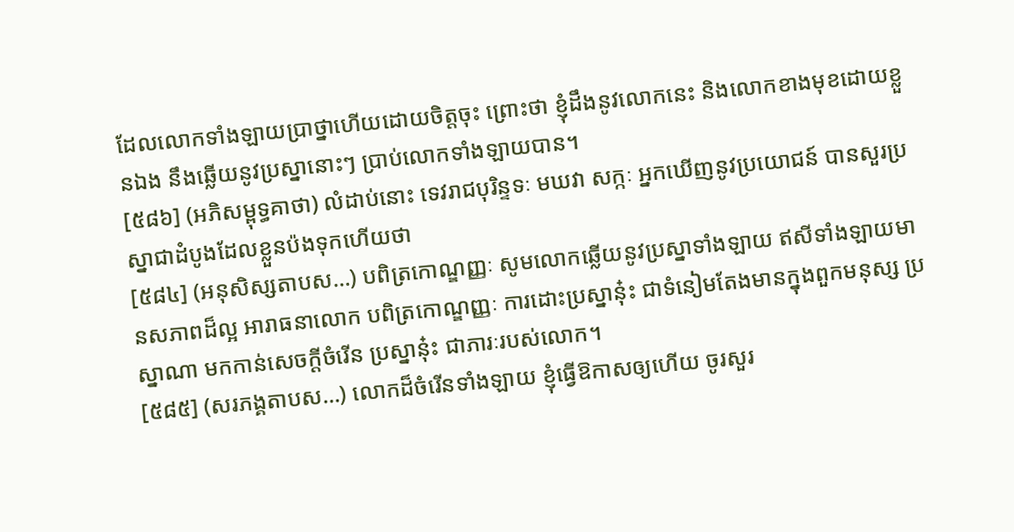ដែលលោកទាំងឡាយប្រាថ្នាហើយដោយចិត្តចុះ ព្រោះថា ខ្ញុំដឹងនូវលោកនេះ និងលោកខាងមុខដោយខ្លួនឯង នឹងឆ្លើយនូវប្រស្នានោះៗ ប្រាប់លោកទាំងឡាយបាន។
[៥៨៦] (អភិសម្ពុទ្ធគាថា) លំដាប់នោះ ទេវរាជបុរិន្ទទៈ មឃវា សក្កៈ អ្នកឃើញនូវប្រយោជន៍ បានសួរប្រស្នាជាដំបូងដែលខ្លួនប៉ងទុកហើយថា
[៥៨៤] (អនុសិស្សតាបស…) បពិត្រកោណ្ឌញ្ញៈ សូមលោកឆ្លើយនូវប្រស្នាទាំងឡាយ ឥសីទាំងឡាយមានសភាពដ៏ល្អ អារាធនាលោក បពិត្រកោណ្ឌញ្ញៈ ការដោះប្រស្នានុ៎ះ ជាទំនៀមតែងមានក្នុងពួកមនុស្ស ប្រស្នាណា មកកាន់សេចក្តីចំរើន ប្រស្នានុ៎ះ ជាភារៈរបស់លោក។
[៥៨៥] (សរភង្គតាបស…) លោកដ៏ចំរើនទាំងឡាយ ខ្ញុំធ្វើឱកាសឲ្យហើយ ចូរសួរ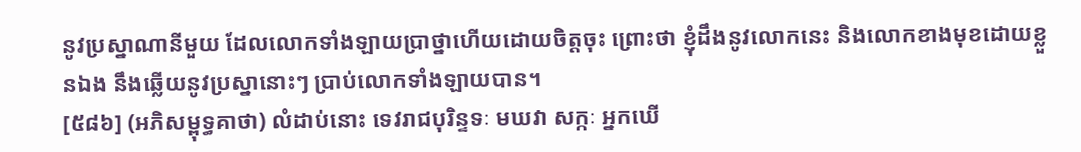នូវប្រស្នាណានីមួយ ដែលលោកទាំងឡាយប្រាថ្នាហើយដោយចិត្តចុះ ព្រោះថា ខ្ញុំដឹងនូវលោកនេះ និងលោកខាងមុខដោយខ្លួនឯង នឹងឆ្លើយនូវប្រស្នានោះៗ ប្រាប់លោកទាំងឡាយបាន។
[៥៨៦] (អភិសម្ពុទ្ធគាថា) លំដាប់នោះ ទេវរាជបុរិន្ទទៈ មឃវា សក្កៈ អ្នកឃើ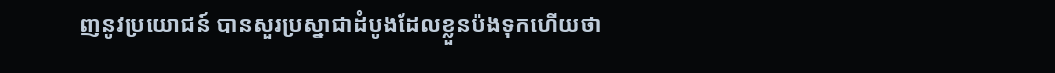ញនូវប្រយោជន៍ បានសួរប្រស្នាជាដំបូងដែលខ្លួនប៉ងទុកហើយថា